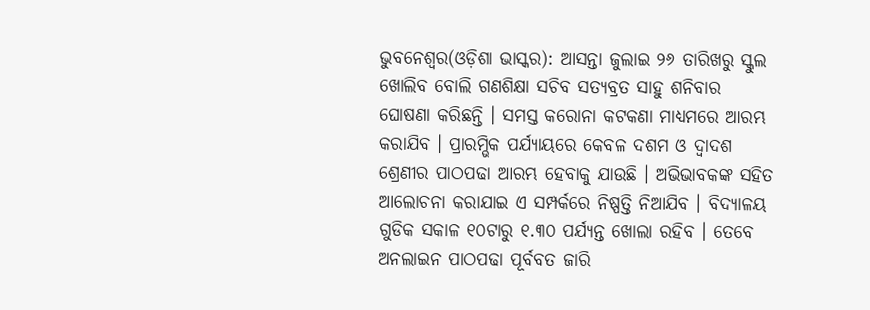ଭୁବନେଶ୍ଵର(ଓଡ଼ିଶା ଭାସ୍କର): ଆସନ୍ତା ଜୁଲାଇ ୨୬ ତାରିଖରୁ ସ୍କୁଲ ଖୋଲିବ ବୋଲି ଗଣଶିକ୍ଷା ସଚିବ ସତ୍ୟବ୍ରତ ସାହୁ ଶନିବାର ଘୋଷଣା କରିଛନ୍ତି । ସମସ୍ତ କରୋନା କଟକଣା ମାଧ୍ୟମରେ ଆରମ୍ଭ କରାଯିବ । ପ୍ରାରମ୍ଭିକ ପର୍ଯ୍ୟାୟରେ କେବଳ ଦଶମ ଓ ଦ୍ୱାଦଶ ଶ୍ରେଣୀର ପାଠପଢା ଆରମ୍ଭ ହେବାକୁ ଯାଉଛି । ଅଭିଭାବକଙ୍କ ସହିତ ଆଲୋଚନା କରାଯାଇ ଏ ସମ୍ପର୍କରେ ନିଷ୍ପତ୍ତି ନିଆଯିବ । ବିଦ୍ୟାଳୟ ଗୁଡିକ ସକାଳ ୧୦ଟାରୁ ୧.୩୦ ପର୍ଯ୍ୟନ୍ତ ଖୋଲା ରହିବ । ତେବେ ଅନଲାଇନ ପାଠପଢା ପୂର୍ବବତ ଜାରି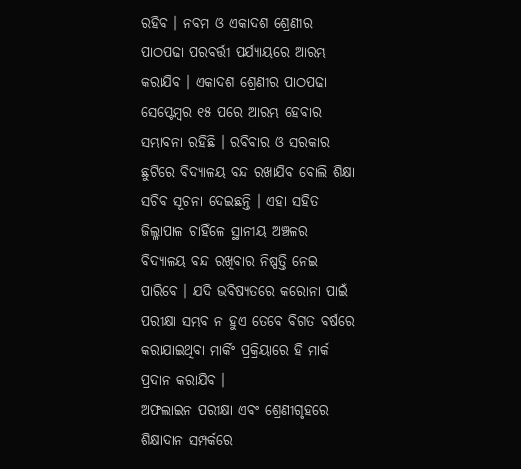ରହିବ । ନବମ ଓ ଏକାଦଶ ଶ୍ରେଣୀର ପାଠପଢା ପରବର୍ତ୍ତୀ ପର୍ଯ୍ୟାୟରେ ଆରମ୍ଭ କରାଯିବ । ଏକାଦଶ ଶ୍ରେଣୀର ପାଠପଢା ସେପ୍ଟେମ୍ବର ୧୫ ପରେ ଆରମ୍ଭ ହେବାର ସମ୍ଭାବନା ରହିଛି । ରବିବାର ଓ ସରକାର ଛୁଟିରେ ବିଦ୍ୟାଳୟ ବନ୍ଦ ରଖାଯିବ ବୋଲି ଶିକ୍ଷା ସଚିବ ସୂଚନା ଦେଇଛନ୍ତି । ଏହା ସହିତ ଜିଲ୍ଳାପାଳ ଚାହିଁଳେ ସ୍ଥାନୀୟ ଅଞ୍ଚଳର ବିଦ୍ୟାଳୟ ବନ୍ଦ ରଖିବାର ନିଷ୍ପତ୍ତି ନେଇ ପାରିବେ । ଯଦି ଭବିଷ୍ୟତରେ କରୋନା ପାଇଁ ପରୀକ୍ଷା ସମ୍ଭବ ନ ହୁଏ ତେବେ ବିଗତ ବର୍ଷରେ କରାଯାଇଥିବା ମାର୍କିଂ ପ୍ରକ୍ରିୟାରେ ହି ମାର୍କ ପ୍ରଦାନ କରାଯିବ ।
ଅଫଲାଇନ ପରୀକ୍ଷା ଏବଂ ଶ୍ରେଣୀଗୃହରେ ଶିକ୍ଷାଦାନ ସମ୍ପର୍କରେ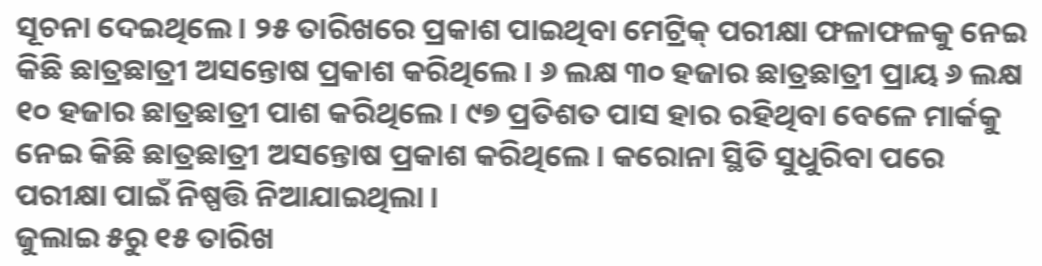ସୂଚନା ଦେଇଥିଲେ । ୨୫ ତାରିଖରେ ପ୍ରକାଶ ପାଇଥିବା ମେଟ୍ରିକ୍ ପରୀକ୍ଷା ଫଳାଫଳକୁ ନେଇ କିଛି ଛାତ୍ରଛାତ୍ରୀ ଅସନ୍ତୋଷ ପ୍ରକାଶ କରିଥିଲେ । ୬ ଲକ୍ଷ ୩୦ ହଜାର ଛାତ୍ରଛାତ୍ରୀ ପ୍ରାୟ ୬ ଲକ୍ଷ ୧୦ ହଜାର ଛାତ୍ରଛାତ୍ରୀ ପାଶ କରିଥିଲେ । ୯୭ ପ୍ରତିଶତ ପାସ ହାର ରହିଥିବା ବେଳେ ମାର୍କକୁ ନେଇ କିଛି ଛାତ୍ରଛାତ୍ରୀ ଅସନ୍ତୋଷ ପ୍ରକାଶ କରିଥିଲେ । କରୋନା ସ୍ଥିତି ସୁଧୁରିବା ପରେ ପରୀକ୍ଷା ପାଇଁ ନିଷ୍ପତ୍ତି ନିଆଯାଇଥିଲା ।
ଜୁଲାଇ ୫ରୁ ୧୫ ତାରିଖ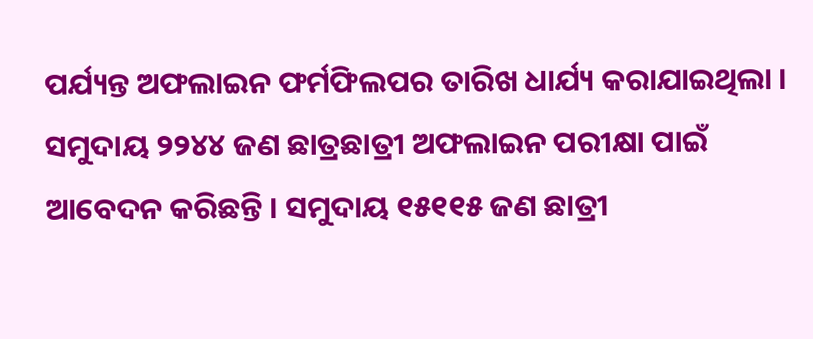ପର୍ଯ୍ୟନ୍ତ ଅଫଲାଇନ ଫର୍ମଫିଲପର ତାରିଖ ଧାର୍ଯ୍ୟ କରାଯାଇଥିଲା । ସମୁଦାୟ ୨୨୪୪ ଜଣ ଛାତ୍ରଛାତ୍ରୀ ଅଫଲାଇନ ପରୀକ୍ଷା ପାଇଁ ଆବେଦନ କରିଛନ୍ତି । ସମୁଦାୟ ୧୫୧୧୫ ଜଣ ଛାତ୍ରୀ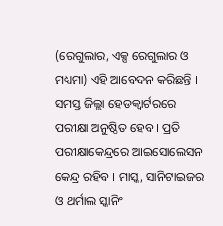(ରେଗୁଲାର, ଏକ୍ସ ରେଗୁଲାର ଓ ମଧ୍ୟମା) ଏହି ଆବେଦନ କରିଛନ୍ତି । ସମସ୍ତ ଜିଲ୍ଲା ହେଡକ୍ୱାର୍ଟରରେ ପରୀକ୍ଷା ଅନୁଷ୍ଠିତ ହେବ । ପ୍ରତି ପରୀକ୍ଷାକେନ୍ଦ୍ରରେ ଆଇସୋଲେସନ କେନ୍ଦ୍ର ରହିବ । ମାସ୍କ, ସାନିଟାଇଜର ଓ ଥର୍ମାଲ ସ୍କାନିଂ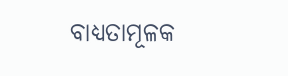ବାଧ୍ୟତାମୂଳକ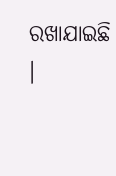ରଖାଯାଇଛି ।